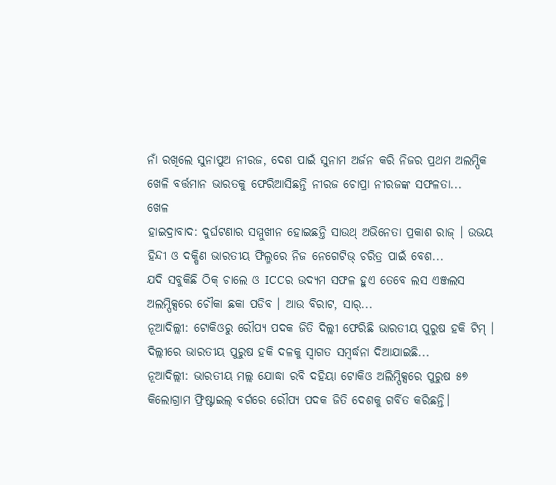ନାଁ ରଖିଲେ ସୁନାପୁଅ ନୀରଜ, ଦେଶ ପାଇଁ ସୁନାମ ଅର୍ଜନ କରି ନିଜର ପ୍ରଥମ ଅଲମ୍ପିକ ଖେଳି ବର୍ତ୍ତମାନ ଭାରତକୁ ଫେରିଆସିଛନ୍ତି ନୀରଜ ଚୋପ୍ରା ନୀରଜଙ୍କ ସଫଳତା...
ଖେଳ
ହାଇଦ୍ରାବାଦ: ଦୁର୍ଘଟଣାର ସମ୍ମୁଖୀନ ହୋଇଛନ୍ତି ସାଉଥ୍ ଅଭିନେତା ପ୍ରକାଶ ରାଜ୍ । ଉଭୟ ହିନ୍ଦୀ ଓ ଦକ୍ଷିଣ ଭାରତୀୟ ଫିଲ୍ମରେ ନିଜ ନେଗେଟିଭ୍ ଚରିତ୍ର ପାଇଁ ବେଶ...
ଯଦି ସବୁକିଛି ଠିକ୍ ଚାଲେ ଓ ICCର ଉଦ୍ୟମ ସଫଳ ହୁଏ ତେବେ ଲସ ଏଞ୍ଜଲସ ଅଲମ୍ପିକ୍ସରେ ଚୌକା ଛକା ପଡିବ । ଆଉ ବିରାଟ, ସାର୍...
ନୂଆଦିଲ୍ଲୀ: ଟୋକିଓରୁ ରୌପ୍ୟ ପଦକ ଜିତି ଦିଲ୍ଲୀ ଫେରିଛି ଭାରତୀୟ ପୁରୁଷ ହକି ଟିମ୍ । ଦିଲ୍ଲୀରେ ଭାରତୀୟ ପୁରୁଷ ହକି ଦଳକୁ ସ୍ୱାଗତ ସମ୍ବର୍ଦ୍ଧନା ଦିଆଯାଇଛି...
ନୂଆଦିଲ୍ଲୀ: ଭାରତୀୟ ମଲ୍ଲ ଯୋଦ୍ଧା ରବି ଦହିୟା ଟୋକିଓ ଅଲିମ୍ପିକ୍ସରେ ପୁରୁଷ ୫୭ କିଲୋଗ୍ରାମ ଫ୍ରିଷ୍ଟାଇଲ୍ ବର୍ଗରେ ରୌପ୍ୟ ପଦକ ଜିତି ଦେଶକୁ ଗର୍ବିତ କରିଛନ୍ତି।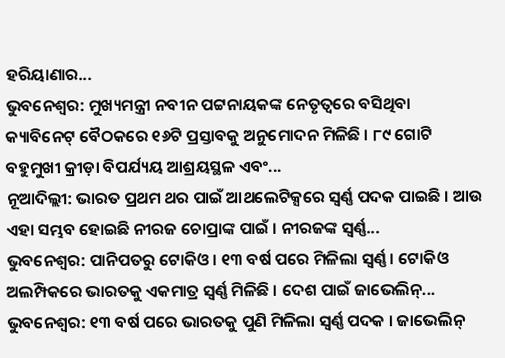ହରିୟାଣାର...
ଭୁବନେଶ୍ୱର: ମୁଖ୍ୟମନ୍ତ୍ରୀ ନବୀନ ପଟ୍ଟନାୟକଙ୍କ ନେତୃତ୍ୱରେ ବସିଥିବା କ୍ୟାବିନେଟ୍ ବୈଠକରେ ୧୬ଟି ପ୍ରସ୍ତାବକୁ ଅନୁମୋଦନ ମିଳିଛି । ୮୯ ଗୋଟି ବହୁମୁଖୀ କ୍ରୀଡ଼ା ବିପର୍ଯ୍ୟୟ ଆଶ୍ରୟସ୍ଥଳ ଏବଂ...
ନୂଆଦିଲ୍ଲୀ: ଭାରତ ପ୍ରଥମ ଥର ପାଇଁ ଆଥଲେଟିକ୍ସରେ ସ୍ୱର୍ଣ୍ଣ ପଦକ ପାଇଛି । ଆଉ ଏହା ସମ୍ଭବ ହୋଇଛି ନୀରଜ ଚୋପ୍ରାଙ୍କ ପାଇଁ । ନୀରଜଙ୍କ ସ୍ୱର୍ଣ୍ଣ...
ଭୁବନେଶ୍ୱର: ପାନିପତରୁ ଟୋକିଓ । ୧୩ ବର୍ଷ ପରେ ମିଳିଲା ସ୍ୱର୍ଣ୍ଣ । ଟୋକିଓ ଅଲମ୍ପିକରେ ଭାରତକୁ ଏକମାତ୍ର ସ୍ୱର୍ଣ୍ଣ ମିଳିଛି । ଦେଶ ପାଇଁ ଜାଭେଲିନ୍...
ଭୁବନେଶ୍ୱର: ୧୩ ବର୍ଷ ପରେ ଭାରତକୁ ପୁଣି ମିଳିଲା ସ୍ୱର୍ଣ୍ଣ ପଦକ । ଜାଭେଲିନ୍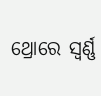ଥ୍ରୋରେ ସ୍ୱର୍ଣ୍ଣ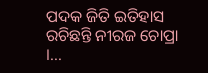ପଦକ ଜିତି ଇତିହାସ ରଚିଛନ୍ତି ନୀରଜ ଚୋପ୍ରା ।...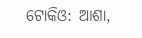ଟୋକିଓ: ଆଶା,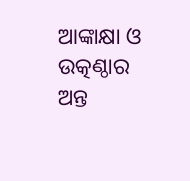ଆଙ୍କାକ୍ଷା ଓ ଉତ୍କଣ୍ଠାର ଅନ୍ତ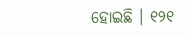ହୋଇଛି । ୧୨୧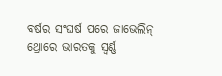ବର୍ଷର ସଂଘର୍ଷ ପରେ ଜାଭେଲିନ୍ ଥ୍ରୋରେ ଭାରତକୁ ସ୍ୱର୍ଣ୍ଣ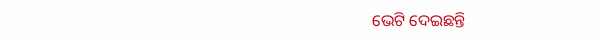ଭେଟି ଦେଇଛନ୍ତି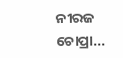ନୀରଜ ଚୋପ୍ରା...